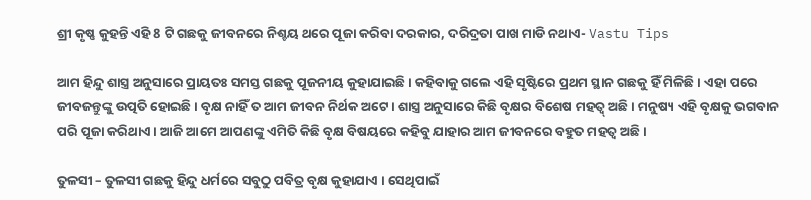ଶ୍ରୀ କୃଷ୍ଣ କୁହନ୍ତି ଏହି 8 ଟି ଗଛକୁ ଜୀବନରେ ନିଶ୍ଚୟ ଥରେ ପୂଜା କରିବା ଦରକାର, ଦରିଦ୍ରତା ପାଖ ମାଡି ନଥାଏ- Vastu Tips

ଆମ ହିନ୍ଦୁ ଶାସ୍ତ୍ର ଅନୁସାରେ ପ୍ରାୟତଃ ସମସ୍ତ ଗଛକୁ ପୂଜନୀୟ କୁହାଯାଇଛି । କହିବାକୁ ଗଲେ ଏହି ସୃଷ୍ଟିରେ ପ୍ରଥମ ସ୍ଥାନ ଗଛକୁ ହିଁ ମିଳିଛି । ଏହା ପରେ ଜୀବଜନ୍ତୁଙ୍କୁ ଉତ୍ପତି ହୋଇଛି । ବୃକ୍ଷ ନାହିଁ ତ ଆମ ଜୀବନ ନିର୍ଥକ ଅଟେ । ଶାସ୍ତ୍ର ଅନୁସାରେ କିଛି ବୃକ୍ଷର ବିଶେଷ ମହତ୍ୱ୍ ଅଛି । ମନୁଷ୍ୟ ଏହି ବୃକ୍ଷକୁ ଭଗବାନ ପରି ପୂଜା କରିଥାଏ । ଆଜି ଆମେ ଆପଣଙ୍କୁ ଏମିତି କିଛି ବୃକ୍ଷ ବିଷୟରେ କହିବୁ ଯାହାର ଆମ ଜୀବନରେ ବହୁତ ମହତ୍ଵ ଅଛି ।

ତୁଳସୀ – ତୁଳସୀ ଗଛକୁ ହିନ୍ଦୁ ଧର୍ମରେ ସବୁଠୁ ପବିତ୍ର ବୃକ୍ଷ କୁହାଯାଏ । ସେଥିପାଇଁ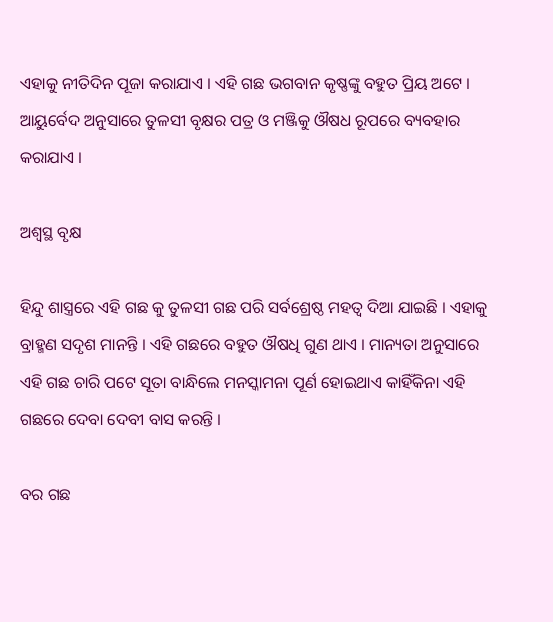ଏହାକୁ ନୀତିଦିନ ପୂଜା କରାଯାଏ । ଏହି ଗଛ ଭଗବାନ କୃଷ୍ଣଙ୍କୁ ବହୁତ ପ୍ରିୟ ଅଟେ । ଆୟୁର୍ବେଦ ଅନୁସାରେ ତୁଳସୀ ବୃକ୍ଷର ପତ୍ର ଓ ମଞ୍ଜିକୁ ଔଷଧ ରୂପରେ ବ୍ୟବହାର କରାଯାଏ ।

ଅଶ୍ୱସ୍ଥ ବୃକ୍ଷ

ହିନ୍ଦୁ ଶାସ୍ତ୍ରରେ ଏହି ଗଛ କୁ ତୁଳସୀ ଗଛ ପରି ସର୍ବଶ୍ରେଷ୍ଠ ମହତ୍ଵ ଦିଆ ଯାଇଛି । ଏହାକୁ ବ୍ରାହ୍ମଣ ସଦୃଶ ମାନନ୍ତି । ଏହି ଗଛରେ ବହୁତ ଔଷଧି ଗୁଣ ଥାଏ । ମାନ୍ୟତା ଅନୁସାରେ ଏହି ଗଛ ଚାରି ପଟେ ସୂତା ବାନ୍ଧିଲେ ମନସ୍କାମନା ପୂର୍ଣ ହୋଇଥାଏ କାହିଁକିନା ଏହି ଗଛରେ ଦେବା ଦେବୀ ବାସ କରନ୍ତି ।

ବର ଗଛ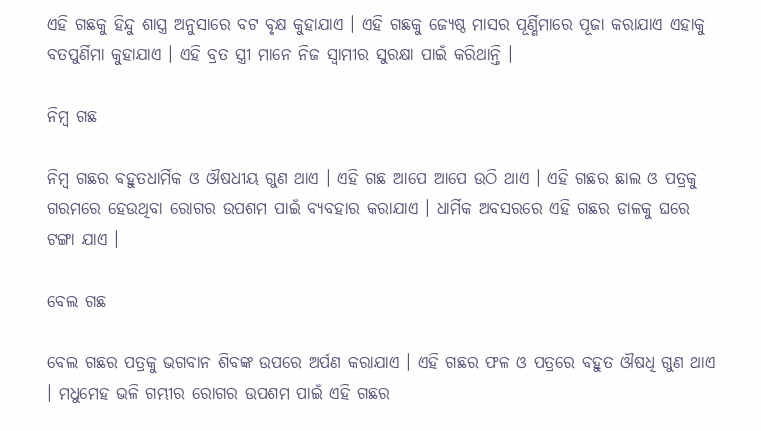ଏହି ଗଛକୁ ହିନ୍ଦୁ ଶାସ୍ତ୍ର ଅନୁସାରେ ବଟ ବୃକ୍ଷ କୁହାଯାଏ । ଏହି ଗଛକୁ ଜ୍ୟେଷ୍ଠ ମାସର ପୂର୍ଣ୍ଣିମାରେ ପୂଜା କରାଯାଏ ଏହାକୁ ବତପୁର୍ଣିମା କୁହାଯାଏ । ଏହି ବ୍ରତ ସ୍ତ୍ରୀ ମାନେ ନିଜ ସ୍ଵାମୀର ସୁରକ୍ଷା ପାଇଁ କରିଥାନ୍ତି ।

ନିମ୍ବ ଗଛ

ନିମ୍ବ ଗଛର ବହୁତଧାର୍ମିକ ଓ ଔଷଧୀୟ ଗୁଣ ଥାଏ । ଏହି ଗଛ ଆପେ ଆପେ ଉଠି ଥାଏ । ଏହି ଗଛର ଛାଲ ଓ ପତ୍ରକୁ ଗରମରେ ହେଉଥିବା ରୋଗର ଉପଶମ ପାଇଁ ବ୍ୟବହାର କରାଯାଏ । ଧାର୍ମିକ ଅବସରରେ ଏହି ଗଛର ଡାଳକୁ ଘରେ ଟଙ୍ଗା ଯାଏ ।

ବେଲ ଗଛ

ବେଲ ଗଛର ପତ୍ରକୁ ଭଗବାନ ଶିବଙ୍କ ଉପରେ ଅର୍ପଣ କରାଯାଏ । ଏହି ଗଛର ଫଳ ଓ ପତ୍ରରେ ବହୁତ ଔଷଧି ଗୁଣ ଥାଏ । ମଧୁମେହ ଭଳି ଗମ୍ଭୀର ରୋଗର ଉପଶମ ପାଇଁ ଏହି ଗଛର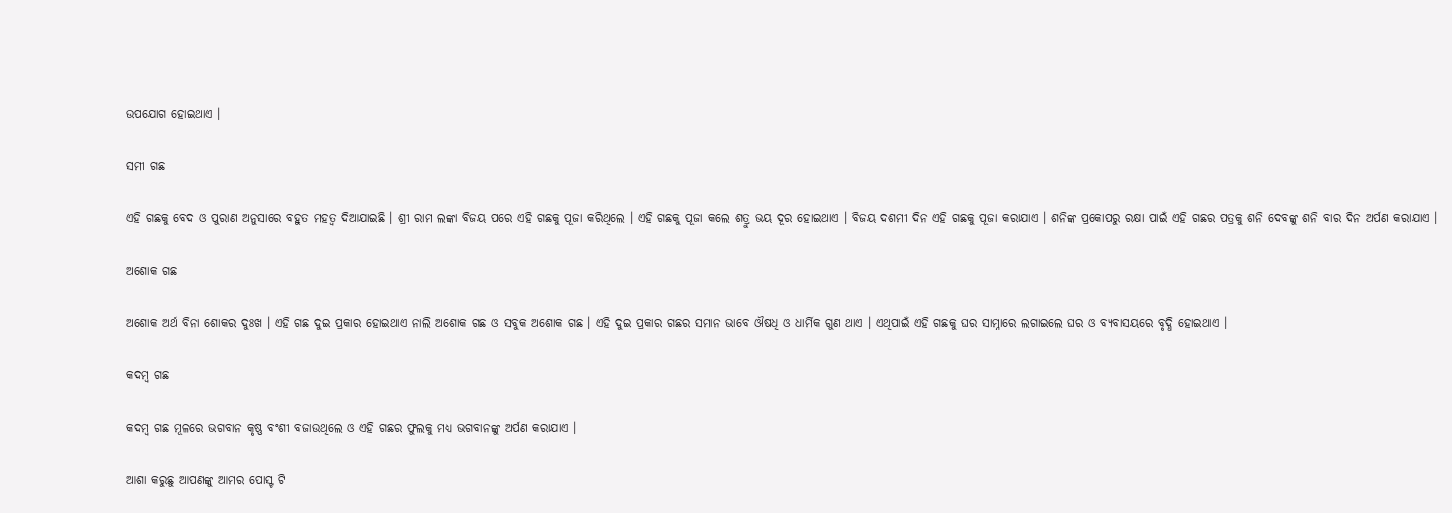ଉପଯୋଗ ହୋଇଥାଏ ।

ସମୀ ଗଛ

ଏହି ଗଛକୁ ବେଦ ଓ ପୁରାଣ ଅନୁସାରେ ବହୁତ ମହତ୍ଵ ଦିଆଯାଇଛି । ଶ୍ରୀ ରାମ ଲଙ୍କା ବିଜୟ ପରେ ଏହି ଗଛକୁ ପୂଜା କରିଥିଲେ । ଏହି ଗଛକୁ ପୂଜା କଲେ ଶତ୍ରୁ ଭୟ ଦୂର ହୋଇଥାଏ । ବିଜୟ ଦଶମୀ ଦିନ ଏହି ଗଛକୁ ପୂଜା କରାଯାଏ । ଶନିଙ୍କ ପ୍ରକୋପରୁ ରକ୍ଷା ପାଇଁ ଏହି ଗଛର ପତ୍ରକୁ ଶନି ଦେବଙ୍କୁ ଶନି ବାର ଦିନ ଅର୍ପଣ କରାଯାଏ ।

ଅଶୋକ ଗଛ

ଅଶୋକ ଅର୍ଥ ବିନା ଶୋକର ଦୁଃଖ । ଏହି ଗଛ ଦୁଇ ପ୍ରକାର ହୋଇଥାଏ ନାଲି ଅଶୋକ ଗଛ ଓ ସବୁକ ଅଶୋକ ଗଛ । ଏହି ଦୁଇ ପ୍ରକାର ଗଛର ସମାନ ଭାବେ ଔଷଧି ଓ ଧାର୍ମିକ ଗୁଣ ଥାଏ । ଏଥିପାଇଁ ଏହି ଗଛକୁ ଘର ସାମ୍ନାରେ ଲଗାଇଲେ ଘର ଓ ବ୍ୟବାସୟରେ ବୃଦ୍ଧି ହୋଇଥାଏ ।

କଦମ୍ବ ଗଛ

କଦମ୍ବ ଗଛ ମୂଳରେ ଭଗବାନ କୃଷ୍ଣ ବଂଶୀ ବଜାଉଥିଲେ ଓ ଏହି ଗଛର ଫୁଲକୁ ମଧ୍ୟ ଭଗବାନଙ୍କୁ ଅର୍ପଣ କରାଯାଏ ।

ଆଶା କରୁଛୁ ଆପଣଙ୍କୁ ଆମର ପୋସ୍ଟ ଟି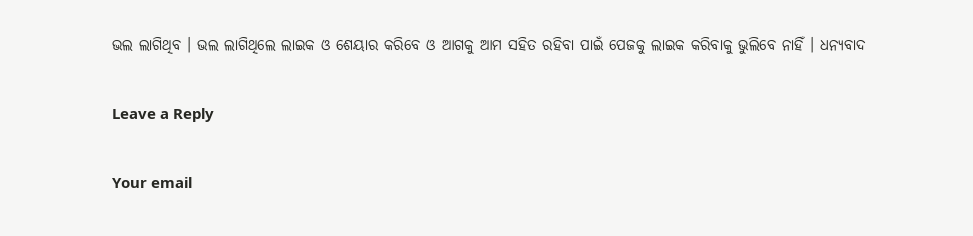ଭଲ ଲାଗିଥିବ । ଭଲ ଲାଗିଥିଲେ ଲାଇକ ଓ ଶେୟାର କରିବେ ଓ ଆଗକୁ ଆମ ସହିତ ରହିବା ପାଇଁ ପେଜକୁ ଲାଇକ କରିବାକୁ ଭୁଲିବେ ନାହିଁ । ଧନ୍ୟବାଦ

Leave a Reply

Your email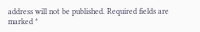address will not be published. Required fields are marked *